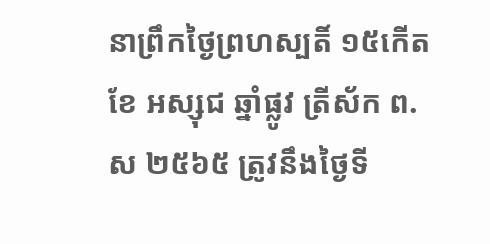នាព្រឹកថ្ងៃព្រហស្បតិ៍ ១៥កើត ខែ អស្សុជ ឆ្នាំផ្លូវ ត្រីស័ក ព.ស ២៥៦៥ ត្រូវនឹងថ្ងៃទី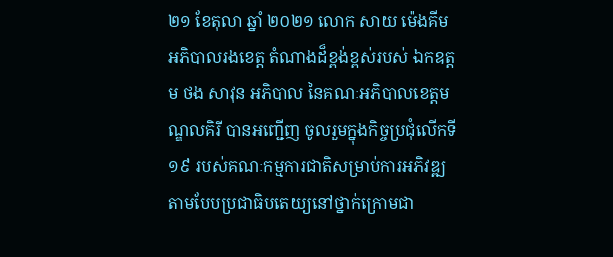២១ ខែតុលា ឆ្នាំ ២០២១ លោក សាយ ម៉េងគីម អភិបាលរងខេត្ត តំណាងដ៏ខ្ពង់ខ្ពស់របស់ ឯកឧត្តម ថង សាវុន អភិបាល នៃគណៈអភិបាលខេត្តមណ្ឌលគិរី បានអញ្ជើញ ចូលរួមក្នុងកិច្ចប្រជុំលើកទី ១៩ របស់គណៈកម្មការជាតិសម្រាប់ការអភិវឌ្ឍតាមបែបប្រជាធិបតេយ្យនៅថ្នាក់ក្រោមជា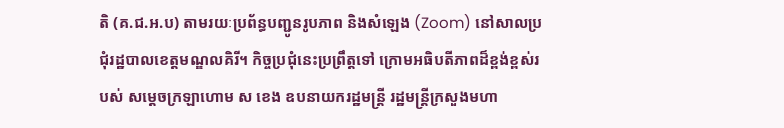តិ (គ.ជ.អ.ប) តាមរយៈប្រព័ន្ធបញ្ជូនរូបភាព និងសំឡេង (Zoom) នៅសាលប្រជុំរដ្ឋបាលខេត្តមណ្ឌលគិរី។ កិច្ចប្រជុំនេះប្រព្រឹត្តទៅ ក្រោមអធិបតីភាពដ៏ខ្ពង់ខ្ពស់របស់ សម្ដេចក្រឡាហោម ស ខេង ឧបនាយករដ្ឋមន្ត្រី រដ្ឋមន្ត្រីក្រសួងមហា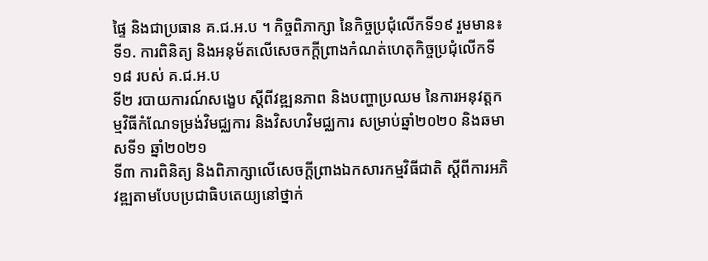ផ្ទៃ និងជាប្រធាន គ.ជ.អ.ប ។ កិច្ចពិភាក្សា នៃកិច្ចប្រជុំលើកទី១៩ រួមមាន៖
ទី១. ការពិនិត្យ និងអនុម័តលើសេចកក្តីព្រាងកំណត់ហេតុកិច្ចប្រជុំលើកទី១៨ របស់ គ.ជ.អ.ប
ទី២ របាយការណ៍សង្ខេប ស្ដីពីវឌ្ឍនភាព និងបញ្ហាប្រឈម នៃការអនុវត្តកម្មវិធីកំណែទម្រង់វិមជ្ឈការ និងវិសហវិមជ្ឈការ សម្រាប់ឆ្នាំ២០២០ និងឆមាសទី១ ឆ្នាំ២០២១
ទី៣ ការពិនិត្យ និងពិភាក្សាលើសេចក្តីព្រាងឯកសារកម្មវិធីជាតិ ស្តីពីការអភិវឌ្ឍតាមបែបប្រជាធិបតេយ្យនៅថ្នាក់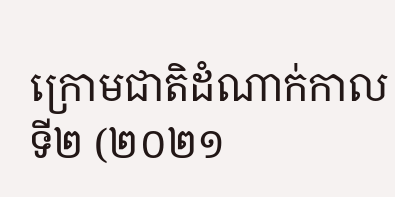ក្រោមជាតិដំណាក់កាលទី២ (២០២១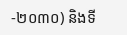-២០៣០) និងទី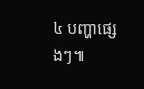៤ បញ្ហាផ្សេងៗ៕